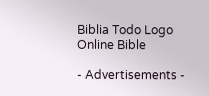Biblia Todo Logo
Online Bible

- Advertisements -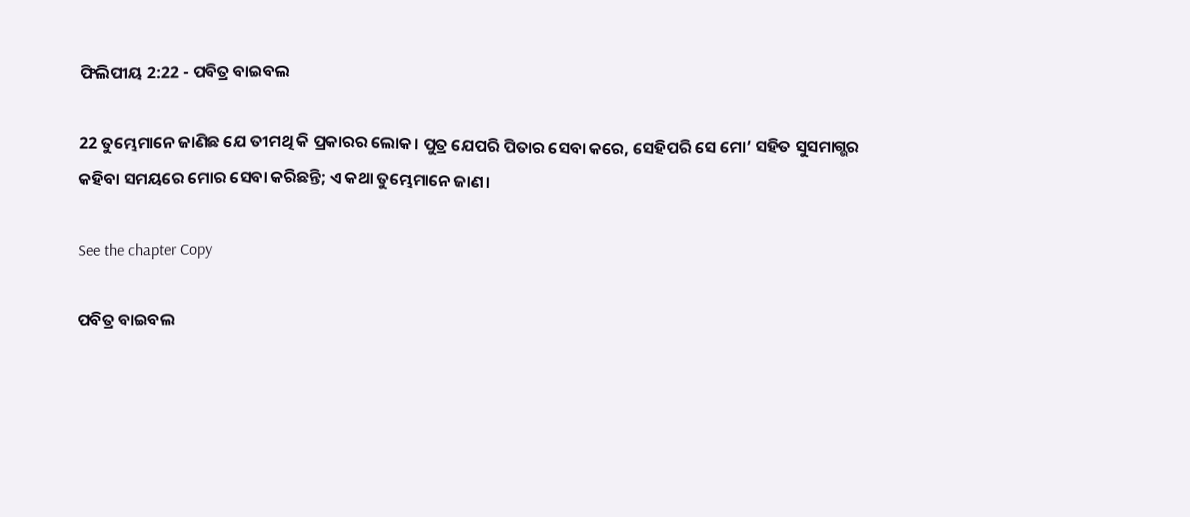ଫିଲିପୀୟ 2:22 - ପବିତ୍ର ବାଇବଲ

22 ତୁମ୍ଭେମାନେ ଜାଣିଛ ଯେ ତୀମଥି କି ପ୍ରକାରର ଲୋକ। ପୁତ୍ର ଯେପରି ପିତାର ସେବା କରେ, ସେହିପରି ସେ ମୋ’ ସହିତ ସୁସମାଗ୍ଭର କହିବା ସମୟରେ ମୋର ସେବା କରିଛନ୍ତି; ଏ କଥା ତୁମ୍ଭେମାନେ ଜାଣ।

See the chapter Copy

ପବିତ୍ର ବାଇବଲ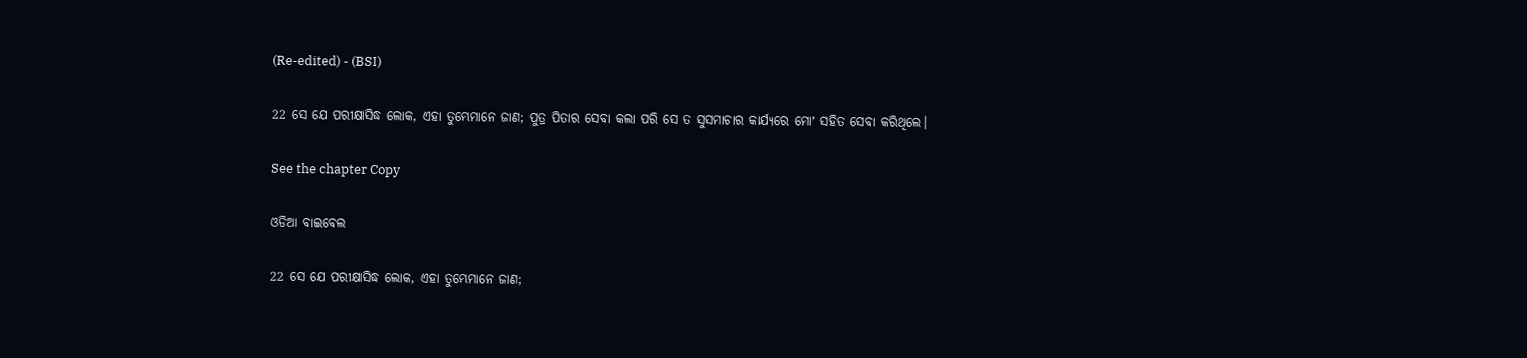(Re-edited) - (BSI)

22 ସେ ଯେ ପରୀକ୍ଷାସିଦ୍ଧ ଲୋକ, ଏହା ତୁମ୍ଭେମାନେ ଜାଣ; ପୁତ୍ର ପିତାର ସେବା କଲା ପରି ସେ ତ ସୁସମାଚାର କାର୍ଯ୍ୟରେ ମୋʼ ସହିତ ସେବା କରିଥିଲେ।

See the chapter Copy

ଓଡିଆ ବାଇବେଲ

22 ସେ ଯେ ପରୀକ୍ଷାସିଦ୍ଧ ଲୋକ, ଏହା ତୁମ୍ଭେମାନେ ଜାଣ;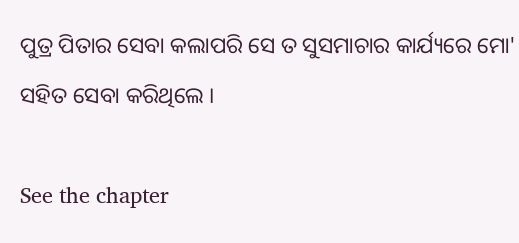ପୁତ୍ର ପିତାର ସେବା କଲାପରି ସେ ତ ସୁସମାଚାର କାର୍ଯ୍ୟରେ ମୋ' ସହିତ ସେବା କରିଥିଲେ ।

See the chapter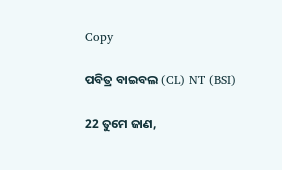Copy

ପବିତ୍ର ବାଇବଲ (CL) NT (BSI)

22 ତୁମେ ଜାଣ,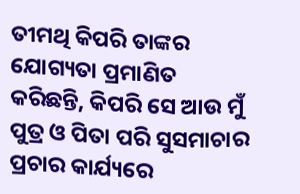ତୀମଥି କିପରି ତାଙ୍କର ଯୋଗ୍ୟତା ପ୍ରମାଣିତ କରିଛନ୍ତି, କିପରି ସେ ଆଉ ମୁଁ ପୁତ୍ର ଓ ପିତା ପରି ସୁସମାଚାର ପ୍ରଚାର କାର୍ଯ୍ୟରେ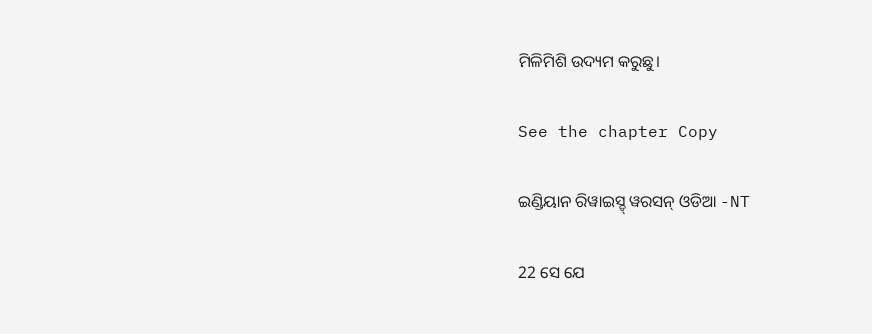ମିଳିମିଶି ଉଦ୍ୟମ କରୁଛୁ।

See the chapter Copy

ଇଣ୍ଡିୟାନ ରିୱାଇସ୍ଡ୍ ୱରସନ୍ ଓଡିଆ -NT

22 ସେ ଯେ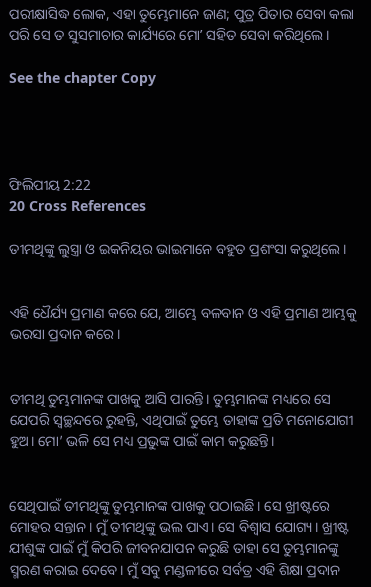ପରୀକ୍ଷାସିଦ୍ଧ ଲୋକ, ଏହା ତୁମ୍ଭେମାନେ ଜାଣ; ପୁତ୍ର ପିତାର ସେବା କଲା ପରି ସେ ତ ସୁସମାଚାର କାର୍ଯ୍ୟରେ ମୋʼ ସହିତ ସେବା କରିଥିଲେ।

See the chapter Copy




ଫିଲିପୀୟ 2:22
20 Cross References

ତୀମଥିଙ୍କୁ ଲୁସ୍ତ୍ରା ଓ ଇକନିୟର ଭାଇମାନେ ବହୁତ ପ୍ରଶଂସା କରୁଥିଲେ।


ଏହି ଧୈର୍ଯ୍ୟ ପ୍ରମାଣ କରେ ଯେ, ଆମ୍ଭେ ବଳବାନ ଓ ଏହି ପ୍ରମାଣ ଆମ୍ଭକୁ ଭରସା ପ୍ରଦାନ କରେ।


ତୀମଥି ତୁମ୍ଭମାନଙ୍କ ପାଖକୁ ଆସି ପାରନ୍ତି। ତୁମ୍ଭମାନଙ୍କ ମଧ୍ୟରେ ସେ ଯେପରି ସ୍ୱଚ୍ଛନ୍ଦରେ ରୁହନ୍ତି, ଏଥିପାଇଁ ତୁମ୍ଭେ ତାହାଙ୍କ ପ୍ରତି ମନୋଯୋଗୀ ହୁଅ। ମୋ’ ଭଳି ସେ ମଧ୍ୟ ପ୍ରଭୁଙ୍କ ପାଇଁ କାମ କରୁଛନ୍ତି।


ସେଥିପାଇଁ ତୀମଥିଙ୍କୁ ତୁମ୍ଭମାନଙ୍କ ପାଖକୁ ପଠାଇଛି। ସେ ଖ୍ରୀଷ୍ଟରେ ମୋହର ସନ୍ତାନ। ମୁଁ ତୀମଥିଙ୍କୁ ଭଲ ପାଏ। ସେ ବିଶ୍ୱାସ ଯୋଗ୍ୟ। ଖ୍ରୀଷ୍ଟ ଯୀଶୁଙ୍କ ପାଇଁ ମୁଁ କିପରି ଜୀବନଯାପନ କରୁଛି ତାହା ସେ ତୁମ୍ଭମାନଙ୍କୁ ସ୍ମରଣ କରାଇ ଦେବେ। ମୁଁ ସବୁ ମଣ୍ଡଳୀରେ ସର୍ବତ୍ର ଏହି ଶିକ୍ଷା ପ୍ରଦାନ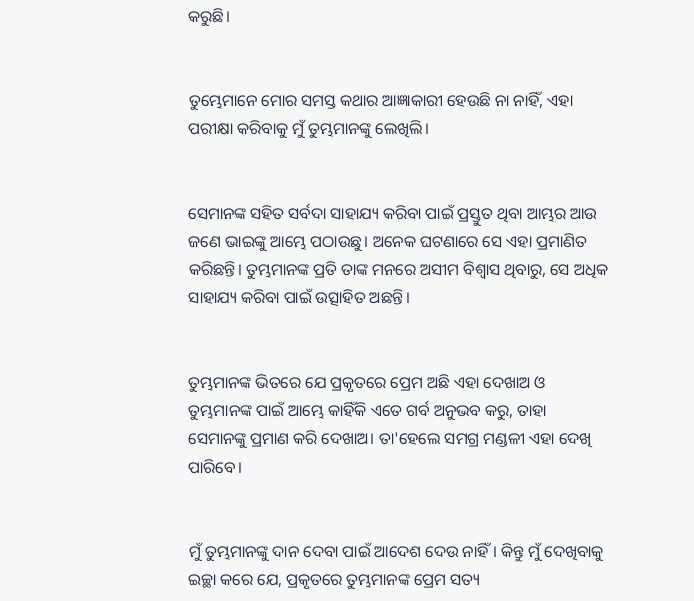କରୁଛି।


ତୁମ୍ଭେମାନେ ମୋର ସମସ୍ତ କଥାର ଆଜ୍ଞାକାରୀ ହେଉଛି ନା ନାହିଁ, ଏହା ପରୀକ୍ଷା କରିବାକୁ ମୁଁ ତୁମ୍ଭମାନଙ୍କୁ ଲେଖିଲି।


ସେମାନଙ୍କ ସହିତ ସର୍ବଦା ସାହାଯ୍ୟ କରିବା ପାଇଁ ପ୍ରସ୍ତୁତ ଥିବା ଆମ୍ଭର ଆଉ ଜଣେ ଭାଇଙ୍କୁ ଆମ୍ଭେ ପଠାଉଛୁ। ଅନେକ ଘଟଣାରେ ସେ ଏହା ପ୍ରମାଣିତ କରିଛନ୍ତି। ତୁମ୍ଭମାନଙ୍କ ପ୍ରତି ତାଙ୍କ ମନରେ ଅସୀମ ବିଶ୍ୱାସ ଥିବାରୁ, ସେ ଅଧିକ ସାହାଯ୍ୟ କରିବା ପାଇଁ ଉତ୍ସାହିତ ଅଛନ୍ତି।


ତୁମ୍ଭମାନଙ୍କ ଭିତରେ ଯେ ପ୍ରକୃତରେ ପ୍ରେମ ଅଛି ଏହା ଦେଖାଅ ଓ ତୁମ୍ଭମାନଙ୍କ ପାଇଁ ଆମ୍ଭେ କାହିଁକି ଏତେ ଗର୍ବ ଅନୁଭବ କରୁ, ତାହା ସେମାନଙ୍କୁ ପ୍ରମାଣ କରି ଦେଖାଅ। ତା'ହେଲେ ସମଗ୍ର ମଣ୍ଡଳୀ ଏହା ଦେଖି ପାରିବେ।


ମୁଁ ତୁମ୍ଭମାନଙ୍କୁ ଦାନ ଦେବା ପାଇଁ ଆଦେଶ ଦେଉ ନାହିଁ। କିନ୍ତୁ ମୁଁ ଦେଖିବାକୁ ଇଚ୍ଛା କରେ ଯେ, ପ୍ରକୃତରେ ତୁମ୍ଭମାନଙ୍କ ପ୍ରେମ ସତ୍ୟ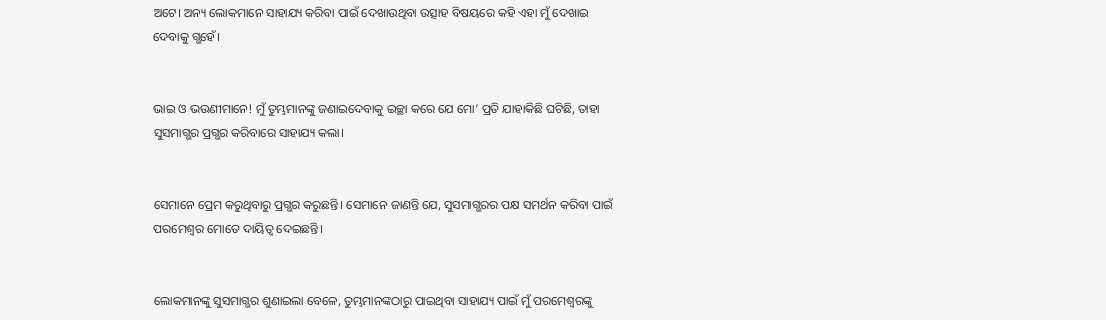ଅଟେ। ଅନ୍ୟ ଲୋକମାନେ ସାହାଯ୍ୟ କରିବା ପାଇଁ ଦେଖାଉଥିବା ଉତ୍ସାହ ବିଷୟରେ କହି ଏହା ମୁଁ ଦେଖାଇ ଦେବାକୁ ଗ୍ଭହେଁ।


ଭାଇ ଓ ଭଉଣୀମାନେ! ମୁଁ ତୁମ୍ଭମାନଙ୍କୁ ଜଣାଇଦେବାକୁ ଇଚ୍ଛା କରେ ଯେ ମୋ’ ପ୍ରତି ଯାହାକିଛି ଘଟିଛି, ତାହା ସୁସମାଗ୍ଭର ପ୍ରଗ୍ଭର କରିବାରେ ସାହାଯ୍ୟ କଲା।


ସେମାନେ ପ୍ରେମ କରୁଥିବାରୁ ପ୍ରଗ୍ଭର କରୁଛନ୍ତି। ସେମାନେ ଜାଣନ୍ତି ଯେ, ସୁସମାଗ୍ଭରର ପକ୍ଷ ସମର୍ଥନ କରିବା ପାଇଁ ପରମେଶ୍ୱର ମୋତେ ଦାୟିତ୍ୱ ଦେଇଛନ୍ତି।


ଲୋକମାନଙ୍କୁ ସୁସମାଗ୍ଭର ଶୁଣାଇଲା ବେଳେ, ତୁମ୍ଭମାନଙ୍କଠାରୁ ପାଇଥିବା ସାହାଯ୍ୟ ପାଇଁ ମୁଁ ପରମେଶ୍ୱରଙ୍କୁ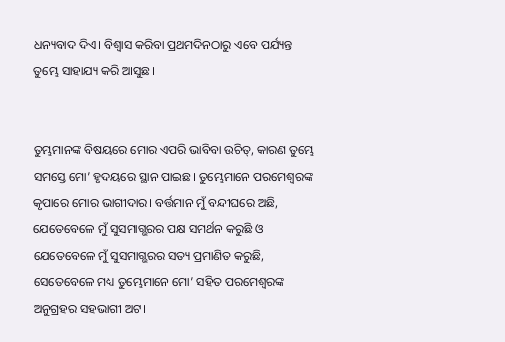ଧନ୍ୟବାଦ ଦିଏ। ବିଶ୍ୱାସ କରିବା ପ୍ରଥମଦିନଠାରୁ ଏବେ ପର୍ଯ୍ୟନ୍ତ ତୁମ୍ଭେ ସାହାଯ୍ୟ କରି ଆସୁଛ।


ତୁମ୍ଭମାନଙ୍କ ବିଷୟରେ ମୋର ଏପରି ଭାବିବା ଉଚିତ୍, କାରଣ ତୁମ୍ଭେ ସମସ୍ତେ ମୋ’ ହୃଦୟରେ ସ୍ଥାନ ପାଇଛ। ତୁମ୍ଭେମାନେ ପରମେଶ୍ୱରଙ୍କ କୃପାରେ ମୋର ଭାଗୀଦାର। ବର୍ତ୍ତମାନ ମୁଁ ବନ୍ଦୀଘରେ ଅଛି, ଯେତେବେଳେ ମୁଁ ସୁସମାଗ୍ଭରର ପକ୍ଷ ସମର୍ଥନ କରୁଛି ଓ ଯେତେବେଳେ ମୁଁ ସୁସମାଗ୍ଭରର ସତ୍ୟ ପ୍ରମାଣିତ କରୁଛି, ସେତେବେଳେ ମଧ୍ୟ ତୁମ୍ଭେମାନେ ମୋ’ ସହିତ ପରମେଶ୍ୱରଙ୍କ ଅନୁଗ୍ରହର ସହଭାଗୀ ଅଟ।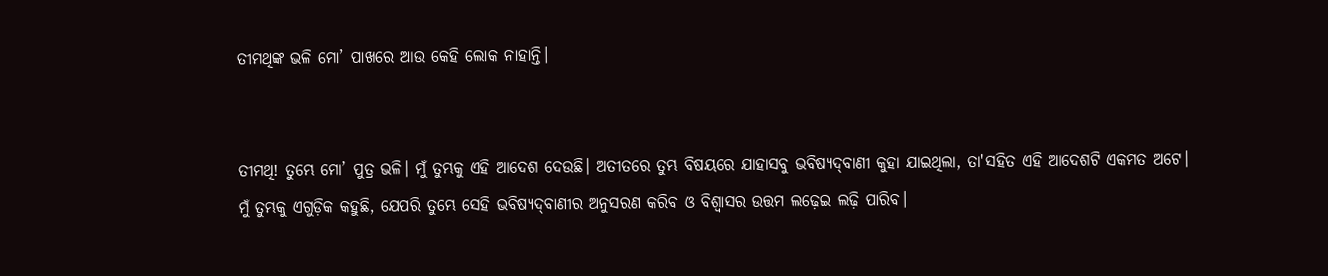ତୀମଥିଙ୍କ ଭଳି ମୋ’ ପାଖରେ ଆଉ କେହି ଲୋକ ନାହାନ୍ତି।


ତୀମଥି! ତୁମ୍ଭେ ମୋ’ ପୁତ୍ର ଭଳି। ମୁଁ ତୁମ୍ଭକୁ ଏହି ଆଦେଶ ଦେଉଛି। ଅତୀତରେ ତୁମ୍ଭ ବିଷୟରେ ଯାହାସବୁ ଭବିଷ୍ୟ‌‌ଦ୍‌‌‌‌ବାଣୀ କୁହା ଯାଇଥିଲା, ତା'ସହିତ ଏହି ଆଦେଶଟି ଏକମତ ଅଟେ। ମୁଁ ତୁମ୍ଭକୁ ଏଗୁଡ଼ିକ କହୁଛି, ଯେପରି ତୁମ୍ଭେ ସେହି ଭବିଷ୍ୟ‌‌ଦ୍‌‌‌‌ବାଣୀର ଅନୁସରଣ କରିବ ଓ ବିଶ୍ୱାସର ଉତ୍ତମ ଲଢ଼େଇ ଲଢ଼ି ପାରିବ।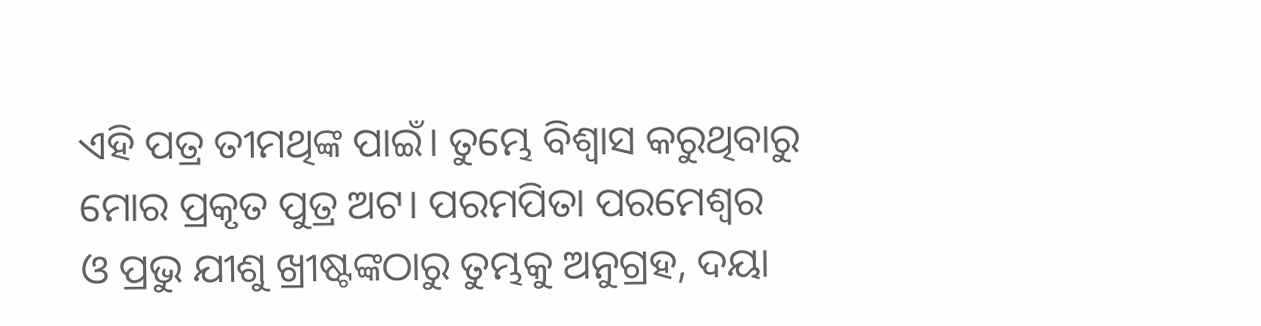ଏହି ପତ୍ର ତୀମଥିଙ୍କ ପାଇଁ। ତୁମ୍ଭେ ବିଶ୍ୱାସ କରୁଥିବାରୁ ମୋର ପ୍ରକୃତ ପୁତ୍ର ଅଟ। ପରମପିତା ପରମେଶ୍ୱର ଓ ପ୍ରଭୁ ଯୀଶୁ ଖ୍ରୀଷ୍ଟଙ୍କଠାରୁ ତୁମ୍ଭକୁ ଅନୁଗ୍ରହ, ଦୟା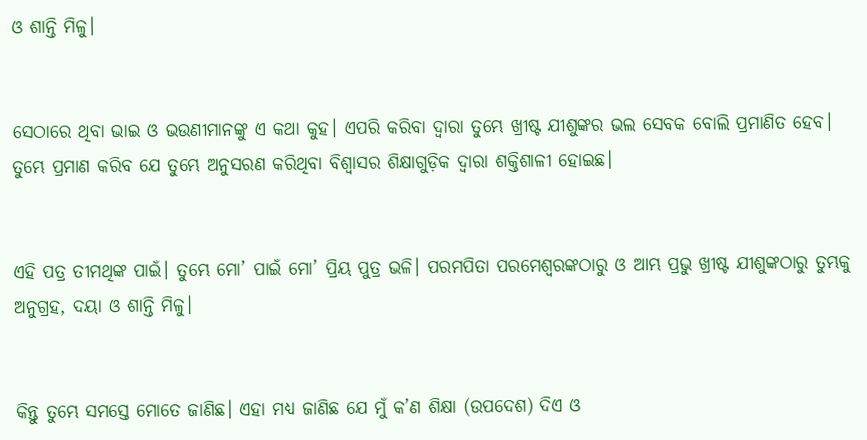ଓ ଶାନ୍ତି ମିଳୁ।


ସେଠାରେ ଥିବା ଭାଇ ଓ ଭଉଣୀମାନଙ୍କୁ ଏ କଥା କୁହ। ଏପରି କରିବା ଦ୍ୱାରା ତୁମ୍ଭେ ଖ୍ରୀଷ୍ଟ ଯୀଶୁଙ୍କର ଭଲ ସେବକ ବୋଲି ପ୍ରମାଣିତ ହେବ। ତୁମ୍ଭେ ପ୍ରମାଣ କରିବ ଯେ ତୁମ୍ଭେ ଅନୁସରଣ କରିଥିବା ବିଶ୍ୱାସର ଶିକ୍ଷାଗୁଡ଼ିକ ଦ୍ୱାରା ଶକ୍ତିଶାଳୀ ହୋଇଛ।


ଏହି ପତ୍ର ତୀମଥିଙ୍କ ପାଇଁ। ତୁମ୍ଭେ ମୋ’ ପାଇଁ ମୋ’ ପ୍ରିୟ ପୁତ୍ର ଭଳି। ପରମପିତା ପରମେଶ୍ୱରଙ୍କଠାରୁ ଓ ଆମ୍ଭ ପ୍ରଭୁ ଖ୍ରୀଷ୍ଟ ଯୀଶୁଙ୍କଠାରୁ ତୁମ୍ଭକୁ ଅନୁଗ୍ରହ, ଦୟା ଓ ଶାନ୍ତି ମିଳୁ।


କିନ୍ତୁ ତୁମ୍ଭେ ସମସ୍ତେ ମୋତେ ଜାଣିଛ। ଏହା ମଧ୍ୟ ଜାଣିଛ ଯେ ମୁଁ କ’ଣ ଶିକ୍ଷା (ଉପଦେଶ) ଦିଏ ଓ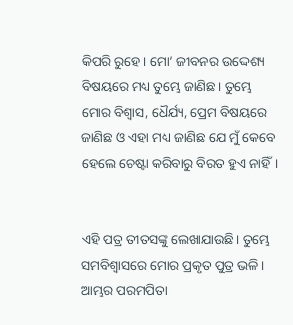କିପରି ରୁହେ। ମୋ’ ଜୀବନର ଉଦ୍ଦେଶ୍ୟ ବିଷୟରେ ମଧ୍ୟ ତୁମ୍ଭେ ଜାଣିଛ। ତୁମ୍ଭେ ମୋର ବିଶ୍ୱାସ, ଧୈର୍ଯ୍ୟ, ପ୍ରେମ ବିଷୟରେ ଜାଣିଛ ଓ ଏହା ମଧ୍ୟ ଜାଣିଛ ଯେ ମୁଁ କେବେ ହେଲେ ଚେଷ୍ଟା କରିବାରୁ ବିରତ ହୁଏ ନାହିଁ।


ଏହି ପତ୍ର ତୀତସଙ୍କୁ ଲେଖାଯାଉଛି। ତୁମ୍ଭେ ସମବିଶ୍ୱାସରେ ମୋର ପ୍ରକୃତ ପୁତ୍ର ଭଳି। ଆମ୍ଭର ପରମପିତା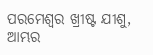ପରମେଶ୍ୱର ଖ୍ରୀଷ୍ଟ ଯୀଶୁ, ଆମ୍ଭର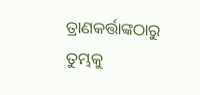ତ୍ରାଣକର୍ତ୍ତାଙ୍କଠାରୁ ତୁମ୍ଭକୁ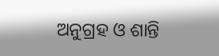ଅନୁଗ୍ରହ ଓ ଶାନ୍ତି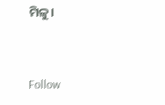ମିଳୁ।


Follow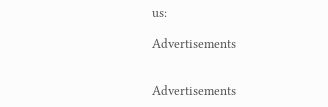us:

Advertisements


Advertisements